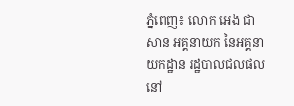ភ្នំពេញ៖ លោក អេង ជាសាន អគ្គនាយក នៃអគ្គនាយកដ្ឋាន រដ្ឋបាលជលផល នៅ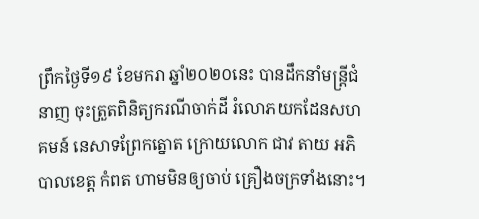ព្រឹកថ្ងៃទី១៩ ខែមករា ឆ្នាំ២០២០នេះ បានដឹកនាំមន្រ្តីជំនាញ ចុះត្រួតពិនិត្យករណីចាក់ដី រំលោភយកដែនសហគមន៍ នេសាទព្រែកត្នោត ក្រោយលោក ជាវ តាយ អភិបាលខេត្ត កំពត ហាមមិនឲ្យចាប់ គ្រឿងចក្រទាំងនោះ។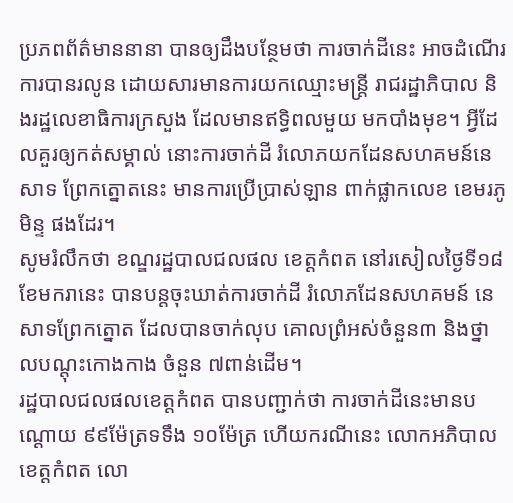ប្រភពព័ត៌មាននានា បានឲ្យដឹងបន្ថែមថា ការចាក់ដីនេះ អាចដំណើរការបានរលូន ដោយសារមានការយកឈ្មោះមន្រ្តី រាជរដ្ឋាភិបាល និងរដ្ឋលេខាធិការក្រសួង ដែលមានឥទ្ធិពលមួយ មកបាំងមុខ។ អ្វីដែលគួរឲ្យកត់សម្គាល់ នោះការចាក់ដី រំលោភយកដែនសហគមន៍នេសាទ ព្រែកត្នោតនេះ មានការប្រើប្រាស់ឡាន ពាក់ផ្លាកលេខ ខេមរភូមិន្ទ ផងដែរ។
សូមរំលឹកថា ខណ្ឌរដ្ឋបាលជលផល ខេត្តកំពត នៅរសៀលថ្ងៃទី១៨ ខែមករានេះ បានបន្តចុះឃាត់ការចាក់ដី រំលោភដែនសហគមន៍ នេសាទព្រែកត្នោត ដែលបានចាក់លុប គោលព្រំអស់ចំនួន៣ និងថ្នាលបណ្ដុះកោងកាង ចំនួន ៧ពាន់ដើម។
រដ្ឋបាលជលផលខេត្តកំពត បានបញ្ជាក់ថា ការចាក់ដីនេះមានបណ្ដោយ ៩៩ម៉ែត្រទទឹង ១០ម៉ែត្រ ហើយករណីនេះ លោកអភិបាលខេត្តកំពត លោ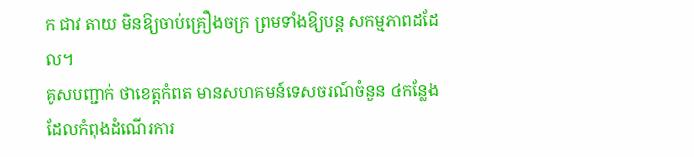ក ជាវ តាយ មិនឱ្យចាប់គ្រឿងចក្រ ព្រមទាំងឱ្យបន្ត សកម្មភាពដដែល។
គូសបញ្ជាក់ ថាខេត្តកំពត មានសហគមន៍ទេសចរណ៍ចំនួន ៤កន្លែង ដែលកំពុងដំណើរការ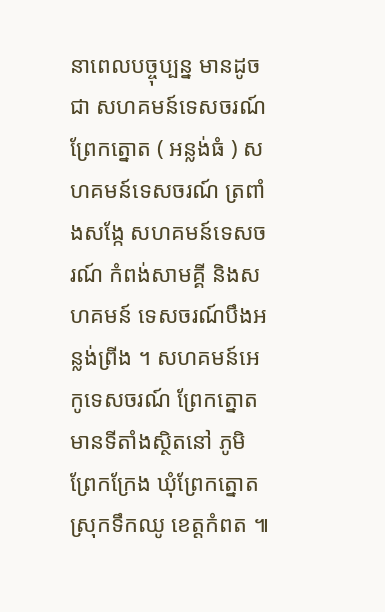នាពេលបច្ចុប្បន្ន មានដូចជា សហគមន៍ទេសចរណ៍ព្រែកត្នោត ( អន្លង់ធំ ) សហគមន៍ទេសចរណ៍ ត្រពាំងសង្កែ សហគមន៍ទេសចរណ៍ កំពង់សាមគ្គី និងសហគមន៍ ទេសចរណ៍បឹងអន្លង់ព្រីង ។ សហគមន៍អេកូទេសចរណ៍ ព្រែកត្នោត មានទីតាំងស្ថិតនៅ ភូមិព្រែកក្រែង ឃុំព្រែកត្នោត ស្រុកទឹកឈូ ខេត្តកំពត ៕